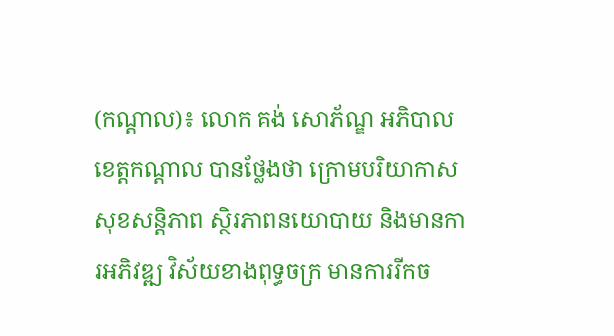(កណ្ដាល)៖ លោក គង់ សោភ័ណ្ឌ អភិបាលខេត្តកណ្ដាល បានថ្លែងថា ក្រោមបរិយាកាសសុខសន្តិភាព ស្ថិរភាពនយោបាយ និងមានការអភិវឌ្ឍ វិស័យខាងពុទ្ធចក្រ មានការរីកច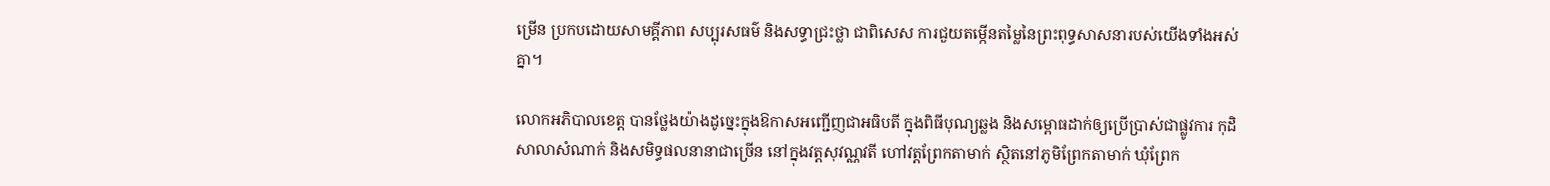ម្រើន ប្រកបដោយសាមគ្គីភាព សប្បុរសធម៌ និងសទ្ធាជ្រះថ្លា ជាពិសេស ការជួយតម្កើនតម្លៃនៃព្រះពុទ្ធសាសនារបស់យើងទាំងអស់គ្នា។

លោកអភិបាលខេត្ត បានថ្លែងយ៉ាងដូច្នេះក្នុងឱកាសអញ្ជើញជាអធិបតី ក្នុងពិធីបុណ្យឆ្លង និងសម្ពោធដាក់ឲ្យប្រើប្រាស់ជាផ្លូវការ កុដិ សាលាសំណាក់ និងសមិទ្ធផលនានាជាច្រើន នៅក្នុងវត្តសុវណ្ណវតី ហៅវត្តព្រែកតាមាក់ ស្ថិតនៅភូមិព្រែកតាមាក់ ឃុំព្រែក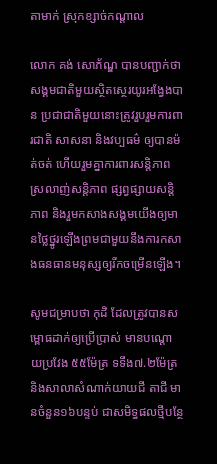តាមាក់ ស្រុកខ្សាច់កណ្ដាល

លោក គង់ សោភ័ណ្ឌ បានបញ្ជាក់ថា សង្គមជាតិមួយស្ថិតស្ថេរយូរអង្វែងបាន ប្រជាជាតិមួយនោះត្រូវរួបរួមការពារជាតិ សាសនា និងវប្បធម៌ ឲ្យបានម៉ត់ចត់ ហើយរួមគ្នាការពារសន្តិភាព ស្រលាញ់សន្តិភាព ផ្សព្វផ្សាយសន្តិភាព និងរួមកសាងសង្គមយើងឲ្យមានថ្លៃថ្នូរឡើងព្រមជាមួយនឹងការកសាងធនធានមនុស្សឲ្យរីកចម្រើនឡើង។

សូមជម្រាបថា កុដិ ដែលត្រូវបានសម្ពោធដាក់ឲ្យប្រើប្រាស់ មានបណ្តោយប្រវែង ៥៥ម៉ែត្រ ទទឹង៧.២ម៉ែត្រ និងសាលាសំណាក់យាយជី តាជី មានចំនួន១៦បន្ទប់ ជាសមិទ្ធផលថ្មីបន្ថែ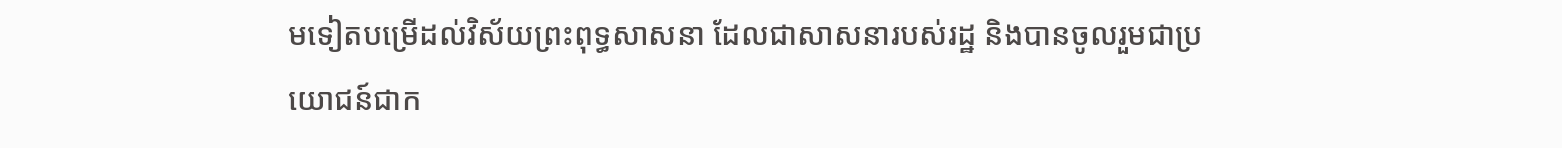មទៀតបម្រើដល់វិស័យព្រះពុទ្ធសាសនា ដែលជាសាសនារបស់រដ្ឋ និងបានចូលរួមជាប្រយោជន៍ជាក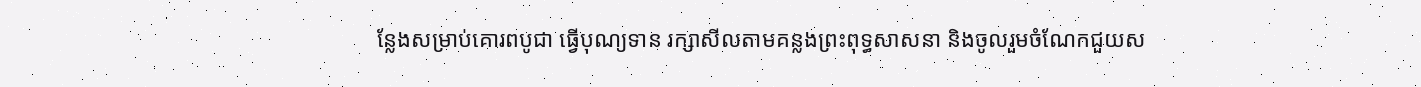ន្លែងសម្រាប់គោរពបូជា ធ្វើបុណ្យទាន រក្សាសីលតាមគន្លងព្រះពុទ្ធសាសនា និងចូលរួមចំណែកជួយស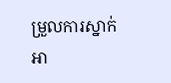ម្រួលការស្នាក់អា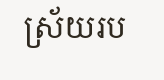ស្រ័យរប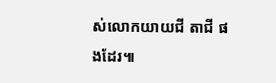ស់លោកយាយជី តាជី ផងដែរ៕